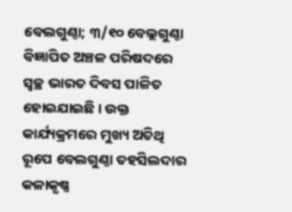ବେଲଗୁଣ୍ଠା; ୩/୧୦ ବେଲ୍ଲଗୁଣ୍ଠା ବିଜ୍ଞାପିତ ଅଞ୍ଚଳ ପରିଷଦରେ ସ୍ୱଚ୍ଛ ଭାରତ ଦିବସ ପାଳିତ ହୋଇଯାଇଛି । ଉକ୍ତ କାର୍ଯ୍ୟକ୍ରମରେ ମୁଖ୍ୟ ଅତିଥି ରୂପେ ବେଲଗୁଣ୍ଠା ତହସିଲଦାର କଳାକୃଷ୍ଣ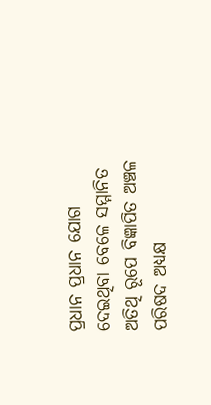ପ୍ରଧାନ ପ୍ରଧାନ ଯୋଗ ଦେଇଥିବା ବେଳେ ସମ୍ମାନିତ ଅତିଥି ରୂପେ ବିଜ୍ଞାପିତ ଅଞ୍ଚଳ ପରିଷଦ ଅଧ୍ୟକ୍ଷ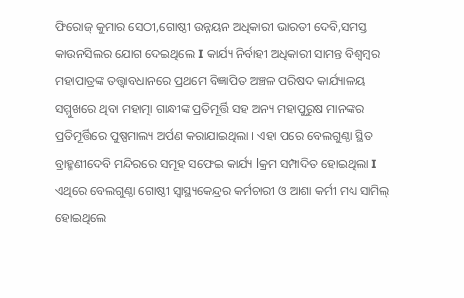ଫିରୋଜ୍ କୁମାର ସେଠୀ,ଗୋଷ୍ଠୀ ଉନ୍ନୟନ ଅଧିକାରୀ ଭାରତୀ ଦେବି,ସମସ୍ତ କାଉନସିଲର ଯୋଗ ଦେଇଥିଲେ I କାର୍ଯ୍ୟ ନିର୍ବାହୀ ଅଧିକାରୀ ସାମନ୍ତ ବିଶ୍ବମ୍ବର ମହାପାତ୍ରଙ୍କ ତତ୍ତ୍ଵାବଧାନରେ ପ୍ରଥମେ ବିଜ୍ଞାପିତ ଅଞ୍ଚଳ ପରିଷଦ କାର୍ଯ୍ୟାଳୟ ସମ୍ମୁଖରେ ଥିବା ମହାତ୍ମା ଗାନ୍ଧୀଙ୍କ ପ୍ରତିମୂର୍ତ୍ତି ସହ ଅନ୍ୟ ମହାପୁରୁଷ ମାନଙ୍କର ପ୍ରତିମୂର୍ତ୍ତିରେ ପୁଷ୍ପମାଲ୍ୟ ଅର୍ପଣ କରାଯାଇଥିଲା । ଏହା ପରେ ବେଲଗୁଣ୍ଠା ସ୍ଥିତ ବ୍ରାହ୍ମଣୀଦେବି ମନ୍ଦିରରେ ସମୂହ ସଫେଇ କାର୍ଯ୍ୟ lକ୍ରମ ସମ୍ପାଦିତ ହୋଇଥିଲା I
ଏଥିରେ ବେଲଗୁଣ୍ଠା ଗୋଷ୍ଠୀ ସ୍ବାସ୍ଥ୍ୟକେନ୍ଦ୍ରର କର୍ମଚାରୀ ଓ ଆଶା କର୍ମୀ ମଧ୍ୟ ସାମିଲ୍ ହୋଇଥିଲେ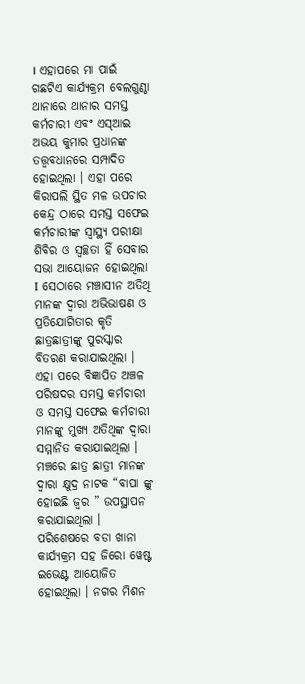। ଏହାପରେ ମା ପାଇଁ ଗଛଟିଏ କାର୍ଯ୍ୟକ୍ରମ ବେଲଗୁଣ୍ଠା ଥାନାରେ ଥାନାର ସମସ୍ତ କର୍ମଚାରୀ ଏବଂ ଏସ୍ଆଇ ଅଭୟ କୁମାର ପ୍ରଧାନଙ୍କ ତତ୍ତ୍ୱବଧାନରେ ସମ୍ପାଦିତ ହୋଇଥିଲା । ଏହା ପରେ କିରାପଲି ସ୍ଥିତ ମଳ ଉପଚାର କେନ୍ଦ୍ର ଠାରେ ସମସ୍ତ ସଫେଇ କର୍ମଚାରୀଙ୍କ ସ୍ବାସ୍ଥ୍ୟ ପରୀକ୍ଷା ଶିବିର ଓ ସ୍ୱଚ୍ଛତା ହିଁ ସେବାର ସଭା ଆୟୋଜନ ହୋଇଥିଲା I ସେଠାରେ ମଞ୍ଚାସୀନ ଅତିଥି ମାନଙ୍କ ଦ୍ଵାରା ଅଭିଭାଷଣ ଓ ପ୍ରତିଯୋଗିତାର କୃତି ଛାତ୍ରଛାତ୍ରୀଙ୍କୁ ପୁରସ୍କାର ବିତରଣ କରାଯାଇଥିଲା ।
ଏହା ପରେ ବିଜ୍ଞାପିତ ଅଞ୍ଚଳ ପରିଷଦର ସମସ୍ତ କର୍ମଚାରୀ ଓ ସମସ୍ତ ସଫେଇ କର୍ମଚାରୀ ମାନଙ୍କୁ ମୁଖ୍ୟ ଅତିଥିଙ୍କ ଦ୍ବାରା ସମ୍ମାନିତ କରାଯାଇଥିଲା । ମଞ୍ଚରେ ଛାତ୍ର ଛାତ୍ରୀ ମାନଙ୍କ ଦ୍ଵାରା କ୍ଷୁଦ୍ର ନାଟକ “ବାପା ଙ୍କୁ ହୋଇଛି ଜ୍ଵର ” ଉପସ୍ଥାପନ କରାଯାଇଥିଲା । ପରିଶେଷରେ ବଡା ଖାନା କାର୍ଯ୍ୟକ୍ରମ ସହ ଜିରୋ ୱେଷ୍ଟ ଇଭେଣ୍ଟ ଆୟୋଜିତ ହୋଇଥିଲା । ନଗର ମିଶନ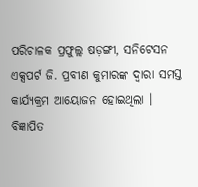ପରିଚାଳକ ପ୍ରଫୁଲ୍ଲ ଷଡ଼ଙ୍ଗୀ, ସନିଟେସନ ଏକ୍ସପର୍ଟ ଜି. ପ୍ରବୀଣ କୁମାରଙ୍କ ଦ୍ଵାରା ସମସ୍ତ କାର୍ଯ୍ୟକ୍ରମ ଆୟୋଜନ ହୋଇଥିଲା । ବିଜ୍ଞାପିତ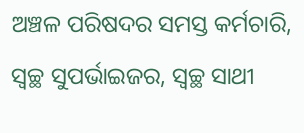ଅଞ୍ଚଳ ପରିଷଦର ସମସ୍ତ କର୍ମଚାରି, ସ୍ୱଚ୍ଛ ସୁପର୍ଭାଇଜର, ସ୍ୱଚ୍ଛ ସାଥୀ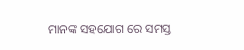ମାନଙ୍କ ସହଯୋଗ ରେ ସମସ୍ତ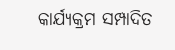କାର୍ଯ୍ୟକ୍ରମ ସମ୍ପାଦିତ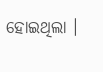ହୋଇଥିଲା ।